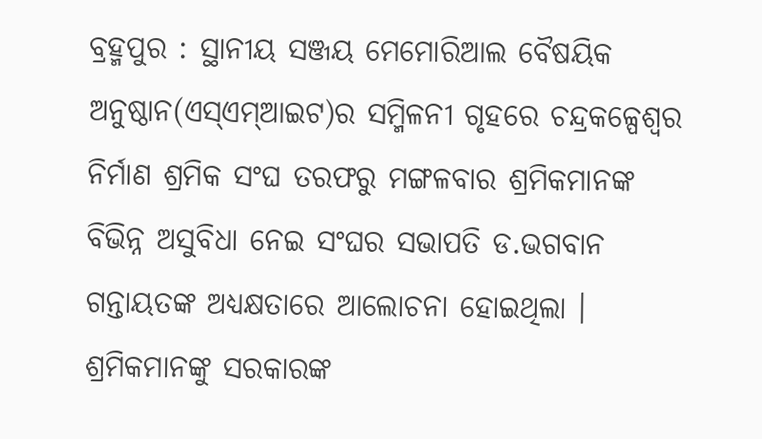ବ୍ରହ୍ମପୁର : ସ୍ଥାନୀୟ ସଞ୍ଜୟ ମେମୋରିଆଲ ବୈଷୟିକ ଅନୁଷ୍ଠାନ(ଏସ୍ଏମ୍ଆଇଟ)ର ସମ୍ମିଳନୀ ଗୃହରେ ଚନ୍ଦ୍ରକଳ୍ପେଶ୍ୱର ନିର୍ମାଣ ଶ୍ରମିକ ସଂଘ ତରଫରୁ ମଙ୍ଗଳବାର ଶ୍ରମିକମାନଙ୍କ ବିଭିନ୍ନ ଅସୁବିଧା ନେଇ ସଂଘର ସଭାପତି ଡ.ଭଗବାନ ଗନ୍ତାୟତଙ୍କ ଅଧ୍ୟକ୍ଷତାରେ ଆଲୋଚନା ହୋଇଥିଲା । ଶ୍ରମିକମାନଙ୍କୁ ସରକାରଙ୍କ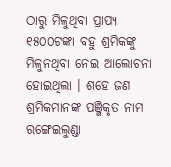ଠାରୁ ମିଳୁଥିବା ପ୍ରାପ୍ୟ ୧୫୦୦ଟଙ୍କା ବହୁ ଶ୍ରମିକଙ୍କୁ ମିଳୁନଥିବା ନେଇ ଆଲୋଚନା ହୋଇଥିଲା । ଶହେ ଜଣ ଶ୍ରମିକମାନଙ୍କ ପଞ୍ଜିକୃତ ନାମ ରଙ୍ଗେଇଲୁଣ୍ଡା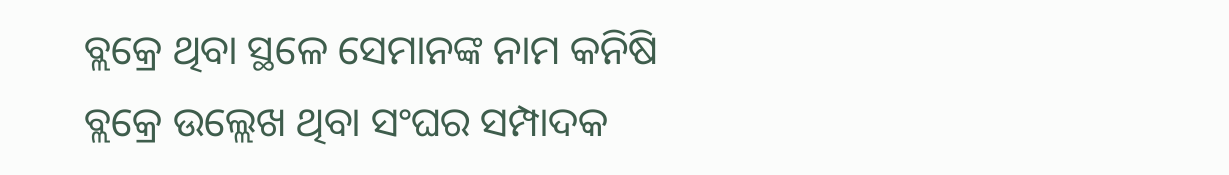ବ୍ଲକ୍ରେ ଥିବା ସ୍ଥଳେ ସେମାନଙ୍କ ନାମ କନିଷି ବ୍ଲକ୍ରେ ଉଲ୍ଲେଖ ଥିବା ସଂଘର ସମ୍ପାଦକ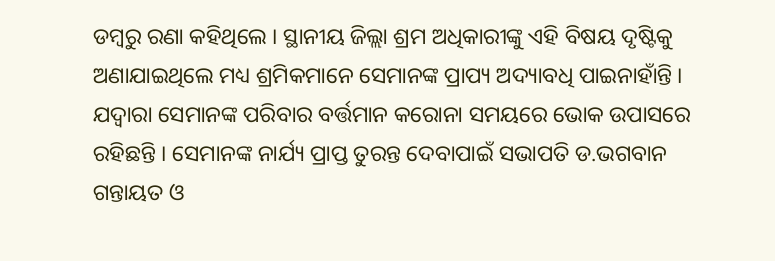ଡମ୍ବରୁ ରଣା କହିଥିଲେ । ସ୍ଥାନୀୟ ଜିଲ୍ଲା ଶ୍ରମ ଅଧିକାରୀଙ୍କୁ ଏହି ବିଷୟ ଦୃଷ୍ଟିକୁ ଅଣାଯାଇଥିଲେ ମଧ୍ୟ ଶ୍ରମିକମାନେ ସେମାନଙ୍କ ପ୍ରାପ୍ୟ ଅଦ୍ୟାବଧି ପାଇନାହାଁନ୍ତି । ଯଦ୍ୱାରା ସେମାନଙ୍କ ପରିବାର ବର୍ତ୍ତମାନ କରୋନା ସମୟରେ ଭୋକ ଉପାସରେ ରହିଛନ୍ତି । ସେମାନଙ୍କ ନାର୍ଯ୍ୟ ପ୍ରାପ୍ତ ତୁରନ୍ତ ଦେବାପାଇଁ ସଭାପତି ଡ.ଭଗବାନ ଗନ୍ତାୟତ ଓ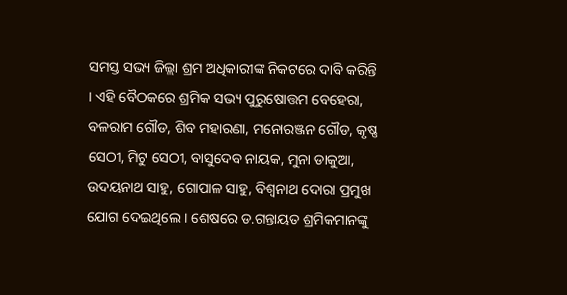ସମସ୍ତ ସଭ୍ୟ ଜିଲ୍ଲା ଶ୍ରମ ଅଧିକାରୀଙ୍କ ନିକଟରେ ଦାବି କରିନ୍ତି । ଏହି ବୈଠକରେ ଶ୍ରମିକ ସଭ୍ୟ ପୁରୁଷୋତ୍ତମ ବେହେରା, ବଳରାମ ଗୌଡ, ଶିବ ମହାରଣା, ମନୋରଞ୍ଜନ ଗୌଡ, କୃଷ୍ଣ ସେଠୀ, ମିଟୁ ସେଠୀ, ବାସୁଦେବ ନାୟକ, ମୁନା ଡାକୁଆ, ଉଦୟନାଥ ସାହୁ, ଗୋପାଳ ସାହୁ, ବିଶ୍ୱନାଥ ଦୋରା ପ୍ରମୁଖ ଯୋଗ ଦେଇଥିଲେ । ଶେଷରେ ଡ.ଗନ୍ତାୟତ ଶ୍ରମିକମାନଙ୍କୁ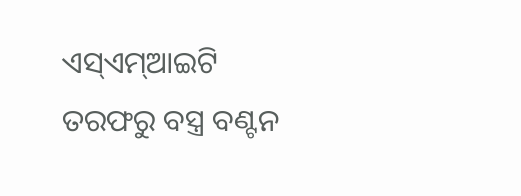ଏସ୍ଏମ୍ଆଇଟି ତରଫରୁ ବସ୍ତ୍ର ବଣ୍ଟନ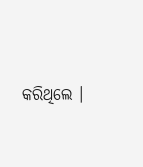କରିଥିଲେ ।